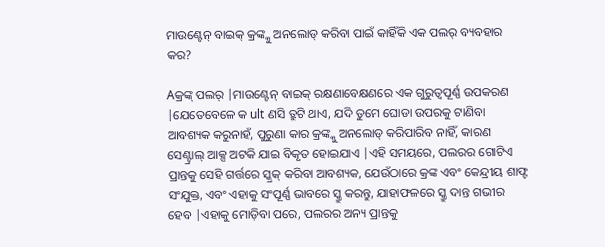ମାଉଣ୍ଟେନ୍ ବାଇକ୍ କ୍ରଙ୍କ୍କୁ ଅନଲୋଡ୍ କରିବା ପାଇଁ କାହିଁକି ଏକ ପଲର୍ ବ୍ୟବହାର କର?

Aକ୍ରଙ୍କ୍ ପଲର୍ |ମାଉଣ୍ଟେନ୍ ବାଇକ୍ ରକ୍ଷଣାବେକ୍ଷଣରେ ଏକ ଗୁରୁତ୍ୱପୂର୍ଣ୍ଣ ଉପକରଣ |ଯେତେବେଳେ କ ult ଣସି ତ୍ରୁଟି ଥାଏ, ଯଦି ତୁମେ ଘୋଡା ଉପରକୁ ଟାଣିବା ଆବଶ୍ୟକ କରୁନାହଁ, ପୁରୁଣା କାର କ୍ରଙ୍କ୍କୁ ଅନଲୋଡ୍ କରିପାରିବ ନାହିଁ, କାରଣ ସେଣ୍ଟ୍ରାଲ୍ ଆକ୍ସ ଅଟକି ଯାଇ ବିକୃତ ହୋଇଯାଏ |ଏହି ସମୟରେ, ପଲରର ଗୋଟିଏ ପ୍ରାନ୍ତକୁ ସେହି ଗର୍ତ୍ତରେ ସ୍କ୍ରକ୍ କରିବା ଆବଶ୍ୟକ, ଯେଉଁଠାରେ କ୍ରଙ୍କ ଏବଂ କେନ୍ଦ୍ରୀୟ ଶାଫ୍ଟ ସଂଯୁକ୍ତ, ଏବଂ ଏହାକୁ ସଂପୂର୍ଣ୍ଣ ଭାବରେ ସ୍କ୍ରୁ କରନ୍ତୁ, ଯାହାଫଳରେ ସ୍କ୍ରୁ ଦାନ୍ତ ଗଭୀର ହେବ |ଏହାକୁ ମୋଡ଼ିବା ପରେ, ପଲରର ଅନ୍ୟ ପ୍ରାନ୍ତକୁ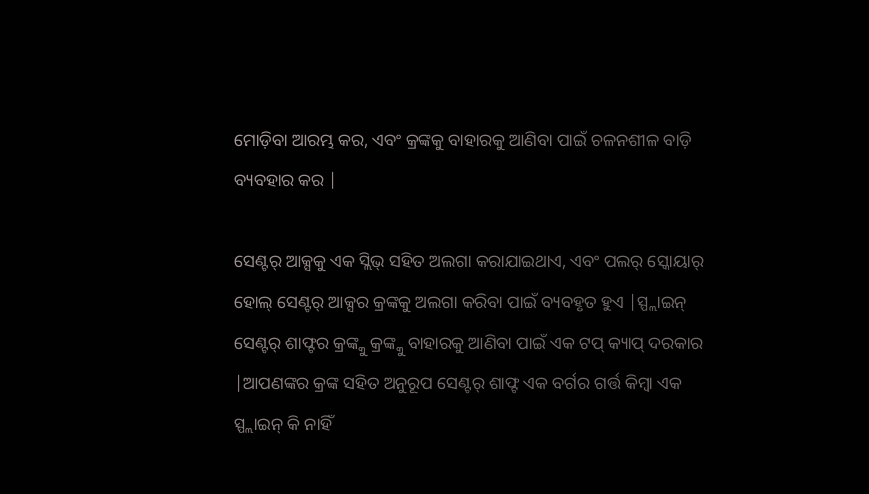ମୋଡ଼ିବା ଆରମ୍ଭ କର, ଏବଂ କ୍ରଙ୍କକୁ ବାହାରକୁ ଆଣିବା ପାଇଁ ଚଳନଶୀଳ ବାଡ଼ି ବ୍ୟବହାର କର |

ସେଣ୍ଟର୍ ଆକ୍ସକୁ ଏକ ସ୍ଲିଭ୍ ସହିତ ଅଲଗା କରାଯାଇଥାଏ, ଏବଂ ପଲର୍ ସ୍କୋୟାର୍ ହୋଲ୍ ସେଣ୍ଟର୍ ଆକ୍ସର କ୍ରଙ୍କକୁ ଅଲଗା କରିବା ପାଇଁ ବ୍ୟବହୃତ ହୁଏ |ସ୍ପ୍ଲାଇନ୍ ସେଣ୍ଟର୍ ଶାଫ୍ଟର କ୍ରଙ୍କ୍କୁ କ୍ରଙ୍କ୍କୁ ବାହାରକୁ ଆଣିବା ପାଇଁ ଏକ ଟପ୍ କ୍ୟାପ୍ ଦରକାର |ଆପଣଙ୍କର କ୍ରଙ୍କ ସହିତ ଅନୁରୂପ ସେଣ୍ଟର୍ ଶାଫ୍ଟ ଏକ ବର୍ଗର ଗର୍ତ୍ତ କିମ୍ବା ଏକ ସ୍ପ୍ଲାଇନ୍ କି ନାହିଁ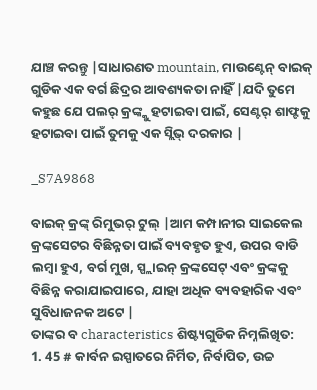ଯାଞ୍ଚ କରନ୍ତୁ |ସାଧାରଣତ mountain, ମାଉଣ୍ଟେନ୍ ବାଇକ୍ ଗୁଡିକ ଏକ ବର୍ଗ ଛିଦ୍ରର ଆବଶ୍ୟକତା ନାହିଁ |ଯଦି ତୁମେ କହୁଛ ଯେ ପଲର୍ କ୍ରଙ୍କ୍କୁ ହଟାଇବା ପାଇଁ, ସେଣ୍ଟର୍ ଶାଫ୍ଟକୁ ହଟାଇବା ପାଇଁ ତୁମକୁ ଏକ ସ୍ଲିଭ୍ ଦରକାର |

_S7A9868

ବାଇକ୍ କ୍ରଙ୍କ୍ ରିମୁଭର୍ ଟୁଲ୍ |ଆମ କମ୍ପାନୀର ସାଇକେଲ କ୍ରଙ୍କସେଟର ବିଛିନ୍ନତା ପାଇଁ ବ୍ୟବହୃତ ହୁଏ, ଉପର ବାଡି ଲମ୍ୱା ହୁଏ, ବର୍ଗ ମୁଖ, ସ୍ପ୍ଲାଇନ୍ କ୍ରଙ୍କସେଟ୍ ଏବଂ କ୍ରଙ୍କକୁ ବିଛିନ୍ନ କରାଯାଇପାରେ, ଯାହା ଅଧିକ ବ୍ୟବହାରିକ ଏବଂ ସୁବିଧାଜନକ ଅଟେ |
ତାଙ୍କର ବ characteristics ଶିଷ୍ଟ୍ୟଗୁଡିକ ନିମ୍ନଲିଖିତ:
1. 45 # କାର୍ବନ ଇସ୍ପାତରେ ନିର୍ମିତ, ନିର୍ବାପିତ, ଉଚ୍ଚ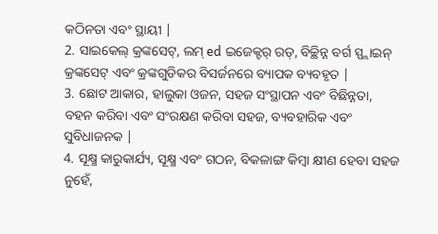କଠିନତା ଏବଂ ସ୍ଥାୟୀ |
2. ସାଇକେଲ୍ କ୍ରଙ୍କସେଟ୍, ଲମ୍ ed ଇଜେକ୍ଟର୍ ରଡ୍, ବିଚ୍ଛିନ୍ନ ବର୍ଗ ସ୍ପ୍ଲାଇନ୍ କ୍ରଙ୍କସେଟ୍ ଏବଂ କ୍ରଙ୍କଗୁଡିକର ବିସର୍ଜନରେ ବ୍ୟାପକ ବ୍ୟବହୃତ |
3. ଛୋଟ ଆକାର, ହାଲୁକା ଓଜନ, ସହଜ ସଂସ୍ଥାପନ ଏବଂ ବିଛିନ୍ନତା, ବହନ କରିବା ଏବଂ ସଂରକ୍ଷଣ କରିବା ସହଜ, ବ୍ୟବହାରିକ ଏବଂ ସୁବିଧାଜନକ |
4. ସୂକ୍ଷ୍ମ କାରୁକାର୍ଯ୍ୟ, ସୂକ୍ଷ୍ମ ଏବଂ ଗଠନ, ବିକଳାଙ୍ଗ କିମ୍ବା କ୍ଷୀଣ ହେବା ସହଜ ନୁହେଁ,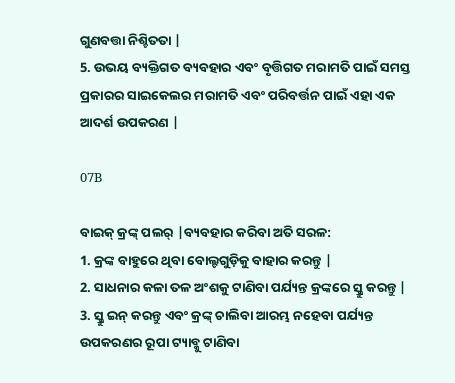ଗୁଣବତ୍ତା ନିଶ୍ଚିତତା |
5. ଉଭୟ ବ୍ୟକ୍ତିଗତ ବ୍ୟବହାର ଏବଂ ବୃତ୍ତିଗତ ମରାମତି ପାଇଁ ସମସ୍ତ ପ୍ରକାରର ସାଇକେଲର ମରାମତି ଏବଂ ପରିବର୍ତ୍ତନ ପାଇଁ ଏହା ଏକ ଆଦର୍ଶ ଉପକରଣ |

07B

ବାଇକ୍ କ୍ରଙ୍କ୍ ପଲର୍ |ବ୍ୟବହାର କରିବା ଅତି ସରଳ:
1. କ୍ରଙ୍କ ବାହୁରେ ଥିବା ବୋଲ୍ଟଗୁଡ଼ିକୁ ବାହାର କରନ୍ତୁ |
2. ସାଧନାର କଳା ତଳ ଅଂଶକୁ ଟାଣିବା ପର୍ଯ୍ୟନ୍ତ କ୍ରଙ୍କରେ ସ୍କ୍ରୁ କରନ୍ତୁ |
3. ସ୍କ୍ରୁ ଇନ୍ କରନ୍ତୁ ଏବଂ କ୍ରଙ୍କ୍ ଚାଲିବା ଆରମ୍ଭ ନହେବା ପର୍ଯ୍ୟନ୍ତ ଉପକରଣର ରୂପା ଟ୍ୟାବ୍କୁ ଟାଣିବା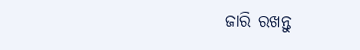ଜାରି ରଖନ୍ତୁ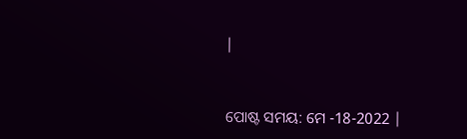|


ପୋଷ୍ଟ ସମୟ: ମେ -18-2022 |